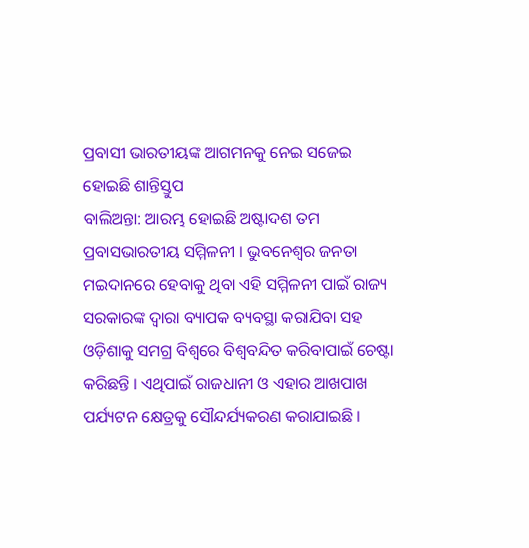ପ୍ରବାସୀ ଭାରତୀୟଙ୍କ ଆଗମନକୁ ନେଇ ସଜେଇ ହୋଇଛି ଶାନ୍ତିସ୍ତୁପ
ବାଲିଅନ୍ତା: ଆରମ୍ଭ ହୋଇଛି ଅଷ୍ଟାଦଶ ତମ ପ୍ରବାସଭାରତୀୟ ସମ୍ମିଳନୀ । ଭୁବନେଶ୍ୱର ଜନତା ମଇଦାନରେ ହେବାକୁ ଥିବା ଏହି ସମ୍ମିଳନୀ ପାଇଁ ରାଜ୍ୟ ସରକାରଙ୍କ ଦ୍ୱାରା ବ୍ୟାପକ ବ୍ୟବସ୍ଥା କରାଯିବା ସହ ଓଡ଼ିଶାକୁ ସମଗ୍ର ବିଶ୍ୱରେ ବିଶ୍ୱବନ୍ଦିତ କରିବାପାଇଁ ଚେଷ୍ଟା କରିଛନ୍ତି । ଏଥିପାଇଁ ରାଜଧାନୀ ଓ ଏହାର ଆଖପାଖ ପର୍ଯ୍ୟଟନ କ୍ଷେତ୍ରକୁ ସୌନ୍ଦର୍ଯ୍ୟକରଣ କରାଯାଇଛି ।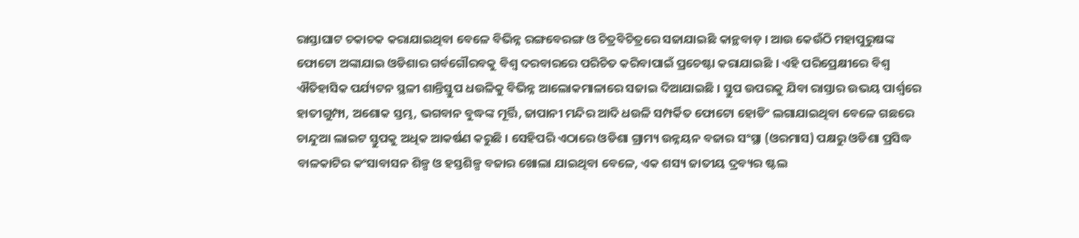ରାସ୍ତାଘାଟ ଚକାଚକ କରାଯାଇଥିବା ବେଳେ ବିଭିନ୍ନ ରଙ୍ଗବେରଙ୍ଗ ଓ ଚିତ୍ରବିଚିତ୍ରରେ ସଜାଯାଇଛି କାନ୍ଥବାଡ଼ । ଆଉ କେଉଁଠି ମହାପୁରୁଷଙ୍କ ଫୋଟୋ ଅଙ୍କାଯାଇ ଓଡିଶାର ଗର୍ବଗୌରବକୁ ବିଶ୍ୱ ଦରବାରରେ ପରିଚିତ କରିବାପାଇଁ ପ୍ରଚେଷ୍ଟା କରାଯାଇଛି । ଏହି ପରିପ୍ରେକ୍ଷୀରେ ବିଶ୍ୱ ଐତିହାସିକ ପର୍ଯ୍ୟଟନ ସ୍ଥଳୀ ଶାନ୍ତିସ୍ତୁପ ଧଉଳିକୁ ବିଭିନ୍ନ ଆଲୋକମାଳାରେ ସଜାଇ ଦିଆଯାଇଛି । ସ୍ତୁପ ଉପରକୁ ଯିବା ରାସ୍ତାର ଉଭୟ ପାର୍ଶ୍ୱରେ ହାତୀଗୁମ୍ଫା, ଅଶୋକ ସ୍ତମ୍ଭ, ଭଗବାନ ବୁଦ୍ଧଙ୍କ ମୂର୍ତ୍ତି, ଜାପାନୀ ମନ୍ଦିର ଆଦି ଧଉଳି ସମ୍ପର୍କିତ ଫୋଟୋ ହୋଡିଂ ଲଗାଯାଇଥିବା ବେଳେ ଗଛରେ ଚାନ୍ଦୁଆ ଲାଇଟ ସ୍ତୁପକୁ ଅଧିକ ଆକର୍ଷଣ କରୁଛି । ସେହିପରି ଏଠାରେ ଓଡିଶା ଗ୍ରାମ୍ୟ ଉନ୍ନୟନ ବଜାର ସଂସ୍ଥା (ଓରମାସ) ପକ୍ଷରୁ ଓଡିଶା ପ୍ରସିଦ୍ଧ ବାଳକାଟିର କଂସାବାସନ ଶିଳ୍ପ ଓ ହସ୍ତଶିଳ୍ପ ବଜାର ଖୋଲା ଯାଇଥିବା ବେଳେ, ଏକ ଶସ୍ୟ ଜାତୀୟ ଦ୍ରବ୍ୟର ଷ୍ଟଲ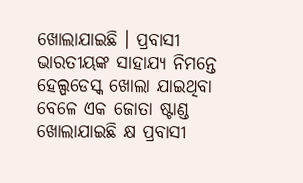ଖୋଲାଯାଇଛି । ପ୍ରବାସୀ ଭାରତୀୟଙ୍କ ସାହାଯ୍ୟ ନିମନ୍ତେ ହେଲ୍ପଡେସ୍କ ଖୋଲା ଯାଇଥିବା ବେଳେ ଏକ ଜୋତା ଷ୍ଟାଣ୍ଡ ଖୋଲାଯାଇଛି କ୍ଷ ପ୍ରବାସୀ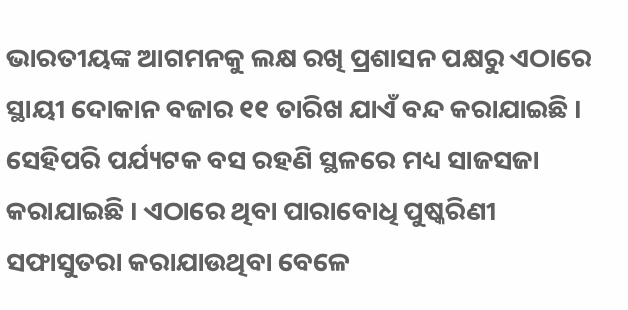ଭାରତୀୟଙ୍କ ଆଗମନକୁ ଲକ୍ଷ ରଖି ପ୍ରଶାସନ ପକ୍ଷରୁ ଏଠାରେ ସ୍ଥାୟୀ ଦୋକାନ ବଜାର ୧୧ ତାରିଖ ଯାଏଁ ବନ୍ଦ କରାଯାଇଛି । ସେହିପରି ପର୍ଯ୍ୟଟକ ବସ ରହଣି ସ୍ଥଳରେ ମଧ୍ୟ ସାଜସଜା କରାଯାଇଛି । ଏଠାରେ ଥିବା ପାରାବୋଧି ପୁଷ୍କରିଣୀ ସଫାସୁତରା କରାଯାଉଥିବା ବେଳେ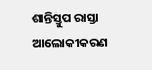ଶାନ୍ତିସ୍ତୁପ ରାସ୍ତା ଆଲୋକୀକରଣ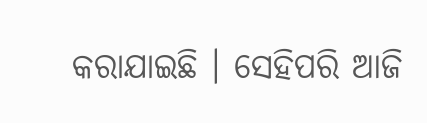କରାଯାଇଛି । ସେହିପରି ଆଜି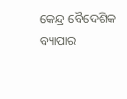କେନ୍ଦ୍ର ବୈଦେଶିକ ବ୍ୟାପାର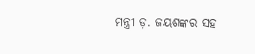ମନ୍ତ୍ରୀ ଡ଼. ଜୟଶଙ୍କର ସହ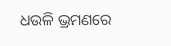ଧଉଳି ଭ୍ରମଣରେ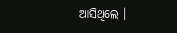ଆସିଥିଲେ ।